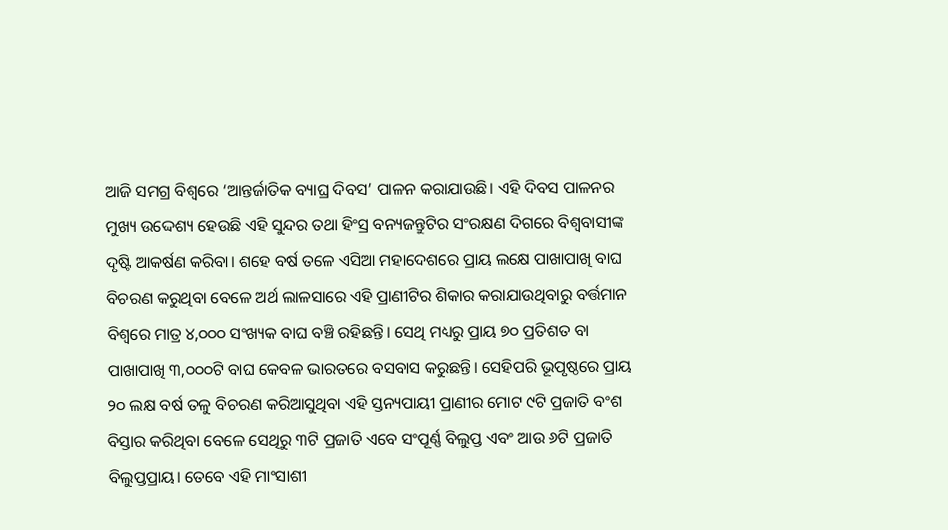ଆଜି ସମଗ୍ର ବିଶ୍ବରେ ‘ଆନ୍ତର୍ଜାତିକ ବ୍ୟାଘ୍ର ଦିବସ’ ପାଳନ କରାଯାଉଛି। ଏହି ଦିବସ ପାଳନର ମୁଖ୍ୟ ଉଦ୍ଦେଶ୍ୟ ହେଉଛି ଏହି ସୁନ୍ଦର ତଥା ହିଂସ୍ର ବନ୍ୟଜନ୍ତୁଟିର ସଂରକ୍ଷଣ ଦିଗରେ ବିଶ୍ବବାସୀଙ୍କ ଦୃଷ୍ଟି ଆକର୍ଷଣ କରିବା। ଶହେ ବର୍ଷ ତଳେ ଏସିଆ ମହାଦେଶରେ ପ୍ରାୟ ଲକ୍ଷେ ପାଖାପାଖି ବାଘ ବିଚରଣ କରୁଥିବା ବେଳେ ଅର୍ଥ ଲାଳସାରେ ଏହି ପ୍ରାଣୀଟିର ଶିକାର କରାଯାଉଥିବାରୁ ବର୍ତ୍ତମାନ ବିଶ୍ବରେ ମାତ୍ର ୪,୦୦୦ ସଂଖ୍ୟକ ବାଘ ବଞ୍ଚି ରହିଛନ୍ତି। ସେଥି ମଧ୍ୟରୁ ପ୍ରାୟ ୭୦ ପ୍ରତିଶତ ବା ପାଖାପାଖି ୩,୦୦୦ଟି ବାଘ କେବଳ ଭାରତରେ ବସବାସ କରୁଛନ୍ତି। ସେହିପରି ଭୂପୃଷ୍ଠରେ ପ୍ରାୟ ୨୦ ଲକ୍ଷ ବର୍ଷ ତଳୁ ବିଚରଣ କରିଆସୁଥିବା ଏହି ସ୍ତନ୍ୟପାୟୀ ପ୍ରାଣୀର ମୋଟ ୯ଟି ପ୍ରଜାତି ବଂଶ ବିସ୍ତାର କରିଥିବା ବେଳେ ସେଥିରୁ ୩ଟି ପ୍ରଜାତି ଏବେ ସଂପୂର୍ଣ୍ଣ ବିଲୁପ୍ତ ଏବଂ ଆଉ ୬ଟି ପ୍ରଜାତି ବିଲୁପ୍ତପ୍ରାୟ। ତେବେ ଏହି ମାଂସାଶୀ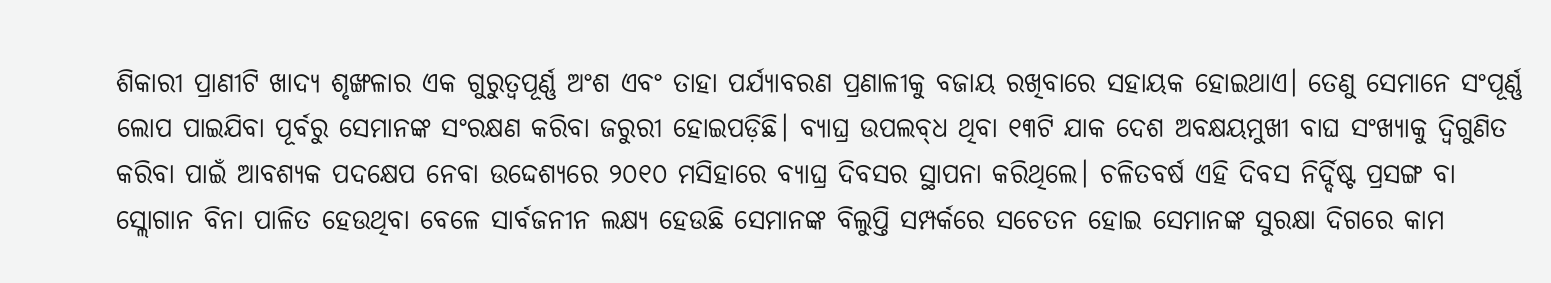ଶିକାରୀ ପ୍ରାଣୀଟି ଖାଦ୍ୟ ଶୃଙ୍ଖଳାର ଏକ ଗୁରୁତ୍ବପୂର୍ଣ୍ଣ ଅଂଶ ଏବଂ ତାହା ପର୍ଯ୍ୟାବରଣ ପ୍ରଣାଳୀକୁ ବଜାୟ ରଖିବାରେ ସହାୟକ ହୋଇଥାଏ। ତେଣୁ ସେମାନେ ସଂପୂର୍ଣ୍ଣ ଲୋପ ପାଇଯିବା ପୂର୍ବରୁ ସେମାନଙ୍କ ସଂରକ୍ଷଣ କରିବା ଜରୁରୀ ହୋଇପଡ଼ିଛି। ବ୍ୟାଘ୍ର ଉପଲବ୍‌ଧ ଥିବା ୧୩ଟି ଯାକ ଦେଶ ଅବକ୍ଷୟମୁଖୀ ବାଘ ସଂଖ୍ୟାକୁ ଦ୍ବିଗୁଣିତ କରିବା ପାଇଁ ଆବଶ୍ୟକ ପଦକ୍ଷେପ ନେବା ଉଦ୍ଦେଶ୍ୟରେ ୨୦୧୦ ମସିହାରେ ବ୍ୟାଘ୍ର ଦିବସର ସ୍ଥାପନା କରିଥିଲେ। ଚଳିତବର୍ଷ ଏହି ଦିବସ ନିର୍ଦ୍ଦିଷ୍ଟ ପ୍ରସଙ୍ଗ ବା ସ୍ଲୋଗାନ ବିନା ପାଳିତ ହେଉଥିବା ବେଳେ ସାର୍ବଜନୀନ ଲକ୍ଷ୍ୟ ହେଉଛି ସେମାନଙ୍କ ବିଲୁପ୍ତି ସମ୍ପର୍କରେ ସଚେତନ ହୋଇ ସେମାନଙ୍କ ସୁରକ୍ଷା ଦିଗରେ କାମ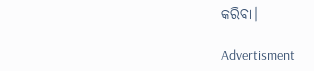କରିବା।

Advertisment